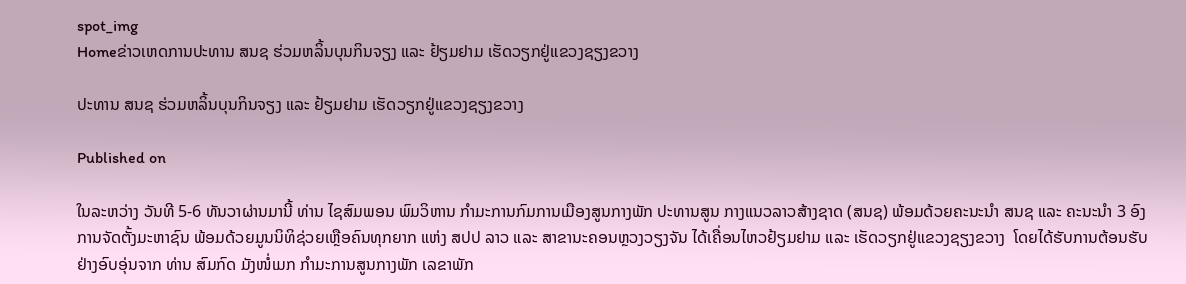spot_img
Homeຂ່າວເຫດການປະທານ ສນຊ ຮ່ວມຫລິ້ນບຸນກິນຈຽງ ແລະ ຢ້ຽມຢາມ ເຮັດວຽກຢູ່ແຂວງຊຽງຂວາງ

ປະທານ ສນຊ ຮ່ວມຫລິ້ນບຸນກິນຈຽງ ແລະ ຢ້ຽມຢາມ ເຮັດວຽກຢູ່ແຂວງຊຽງຂວາງ

Published on

ໃນລະຫວ່າງ ວັນທີ 5-6 ທັນວາຜ່ານມານີ້ ທ່ານ ໄຊສົມພອນ ພົມວິຫານ ກຳມະການກົມການເມືອງສູນກາງພັກ ປະທານສູນ ກາງແນວລາວສ້າງຊາດ (ສນຊ) ພ້ອມດ້ວຍຄະນະນຳ ສນຊ ແລະ ຄະນະນຳ 3 ອົງການຈັດຕັ້ງມະຫາຊົນ ພ້ອມດ້ວຍມູນນິທິຊ່ວຍເຫຼືອຄົນທຸກຍາກ ແຫ່ງ ສປປ ລາວ ແລະ ສາຂານະຄອນຫຼວງວຽງຈັນ ໄດ້ເຄື່ອນໄຫວຢ້ຽມຢາມ ແລະ ເຮັດວຽກຢູ່ແຂວງຊຽງຂວາງ  ໂດຍໄດ້ຮັບການຕ້ອນຮັບຢ່າງອົບອຸ່ນຈາກ ທ່ານ ສົມກົດ ມັງໜໍ່ເມກ ກຳມະການສູນກາງພັກ ເລຂາພັກ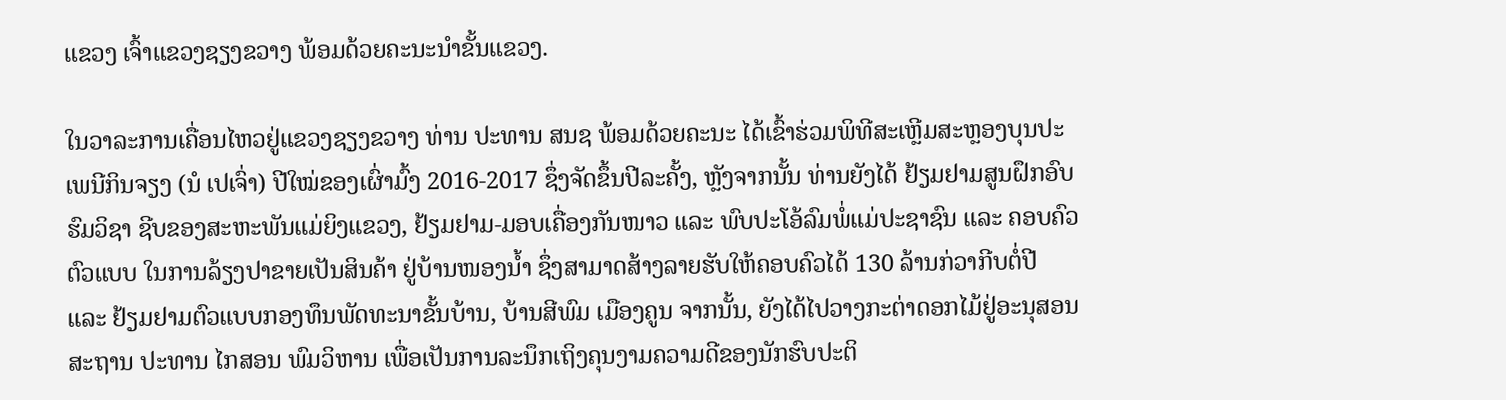ແຂວງ ເຈົ້າແຂວງຊຽງຂວາງ ພ້ອມດ້ວຍຄະນະນຳຂັ້ນແຂວງ.

ໃນວາລະການເຄື່ອນໄຫວຢູ່ແຂວງຊຽງຂວາງ ທ່ານ ປະທານ ສນຊ ພ້ອມດ້ວຍຄະນະ ໄດ້ເຂົ້າຮ່ວມພິທີສະເຫຼີມສະຫຼອງບຸນປະເພນີກິນຈຽງ (ນໍ ເປເຈົ່າ) ປີໃໝ່ຂອງເຜົ່າມົ້ງ 2016-2017 ຊຶ່ງຈັດຂຶ້ນປີລະຄັ້ງ, ຫຼັງຈາກນັ້ນ ທ່ານຍັງໄດ້ ຢ້ຽມຢາມສູນຝຶກອົບຮົມວິຊາ ຊີບຂອງສະຫະພັນແມ່ຍິງແຂວງ, ຢ້ຽມຢາມ-ມອບເຄື່ອງກັນໜາວ ແລະ ພົບປະໂອ້ລົມພໍ່ແມ່ປະຊາຊົນ ແລະ ຄອບຄົວຕົວແບບ ໃນການລ້ຽງປາຂາຍເປັນສິນຄ້າ ຢູ່ບ້ານໜອງນ້ຳ ຊຶ່ງສາມາດສ້າງລາຍຮັບໃຫ້ຄອບຄົວໄດ້ 130 ລ້ານກ່ວາກີບຕໍ່ປີ ແລະ ຢ້ຽມຢາມຕົວແບບກອງທຶນພັດທະນາຂັ້ນບ້ານ, ບ້ານສີພົມ ເມືອງຄູນ ຈາກນັ້ນ, ຍັງໄດ້ໄປວາງກະຕ່າດອກໄມ້ຢູ່ອະນຸສອນສະຖານ ປະທານ ໄກສອນ ພົມວິຫານ ເພື່ອເປັນການລະນຶກເຖິງຄຸນງາມຄວາມດີຂອງນັກຮົບປະຕິ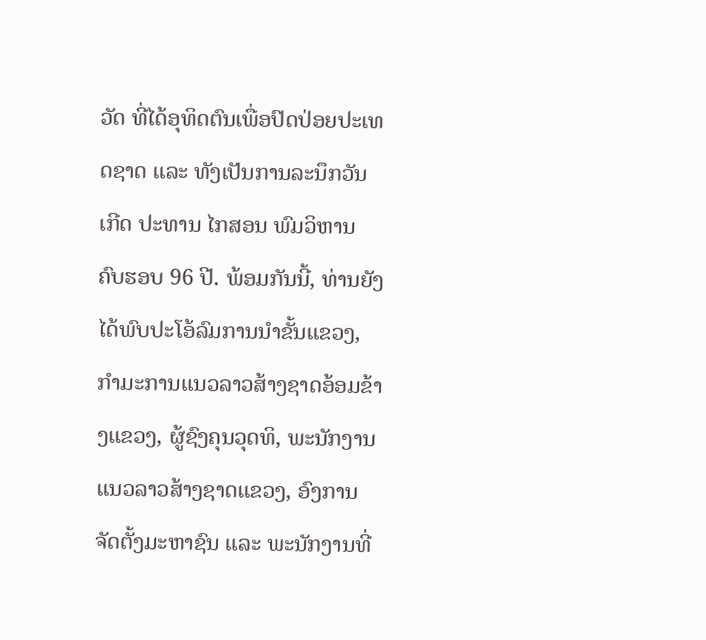ວັດ ທີ່ໄດ້ອຸທິດຕົນເພື່ອປົດປ່ອຍປະເທດຊາດ ແລະ ທັງເປັນການລະນຶກວັນເກີດ ປະທານ ໄກສອນ ພົມວິຫານ ຄົບຮອບ 96 ປີ. ພ້ອມກັນນີ້, ທ່ານຍັງໄດ້ພົບປະໂອ້ລົມການນຳຂັ້ນແຂວງ, ກຳມະການແນວລາວສ້າງຊາດອ້ອມຂ້າງແຂວງ, ຜູ້ຊົງຄຸນວຸດທິ, ພະນັກງານແນວລາວສ້າງຊາດແຂວງ, ອົງການຈັດຕັ້ງມະຫາຊົນ ແລະ ພະນັກງານທີ່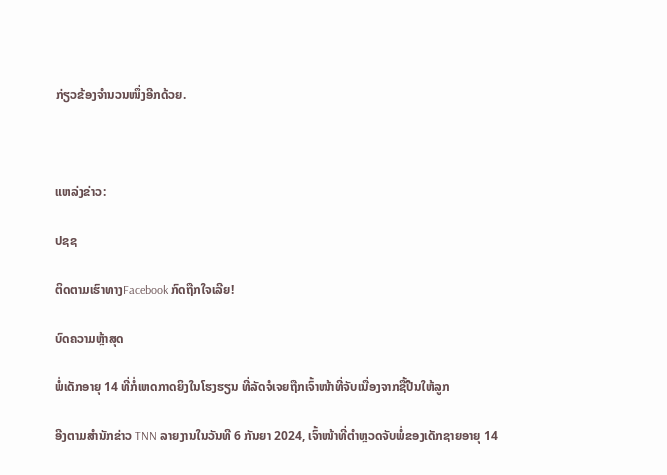ກ່ຽວຂ້ອງຈຳນວນໜຶ່ງອີກດ້ວຍ.



ແຫລ່ງຂ່າວ:

ປຊຊ

ຕິດຕາມເຮົາທາງFacebook ກົດຖືກໃຈເລີຍ!

ບົດຄວາມຫຼ້າສຸດ

ພໍ່ເດັກອາຍຸ 14 ທີ່ກໍ່ເຫດກາດຍິງໃນໂຮງຮຽນ ທີ່ລັດຈໍເຈຍຖືກເຈົ້າໜ້າທີ່ຈັບເນື່ອງຈາກຊື້ປືນໃຫ້ລູກ

ອີງຕາມສຳນັກຂ່າວ TNN ລາຍງານໃນວັນທີ 6 ກັນຍາ 2024, ເຈົ້າໜ້າທີ່ຕຳຫຼວດຈັບພໍ່ຂອງເດັກຊາຍອາຍຸ 14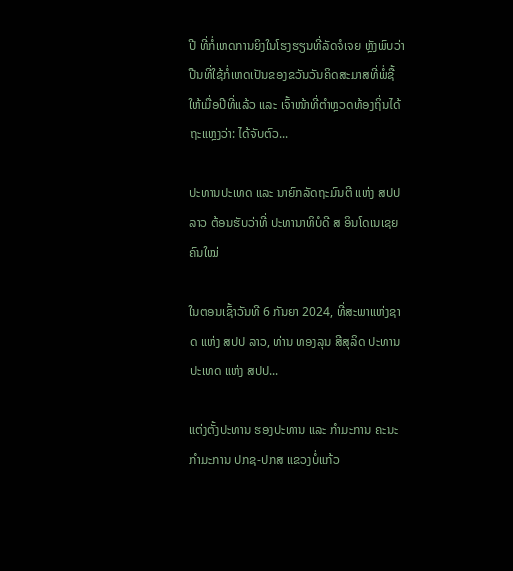ປີ ທີ່ກໍ່ເຫດການຍິງໃນໂຮງຮຽນທີ່ລັດຈໍເຈຍ ຫຼັງພົບວ່າປືນທີ່ໃຊ້ກໍ່ເຫດເປັນຂອງຂວັນວັນຄິດສະມາສທີ່ພໍ່ຊື້ໃຫ້ເມື່ອປີທີ່ແລ້ວ ແລະ ເຈົ້າໜ້າທີ່ຕຳຫຼວດທ້ອງຖິ່ນໄດ້ຖະແຫຼງວ່າ: ໄດ້ຈັບຕົວ...

ປະທານປະເທດ ແລະ ນາຍົກລັດຖະມົນຕີ ແຫ່ງ ສປປ ລາວ ຕ້ອນຮັບວ່າທີ່ ປະທານາທິບໍດີ ສ ອິນໂດເນເຊຍ ຄົນໃໝ່

ໃນຕອນເຊົ້າວັນທີ 6 ກັນຍາ 2024, ທີ່ສະພາແຫ່ງຊາດ ແຫ່ງ ສປປ ລາວ, ທ່ານ ທອງລຸນ ສີສຸລິດ ປະທານປະເທດ ແຫ່ງ ສປປ...

ແຕ່ງຕັ້ງປະທານ ຮອງປະທານ ແລະ ກຳມະການ ຄະນະກຳມະການ ປກຊ-ປກສ ແຂວງບໍ່ແກ້ວ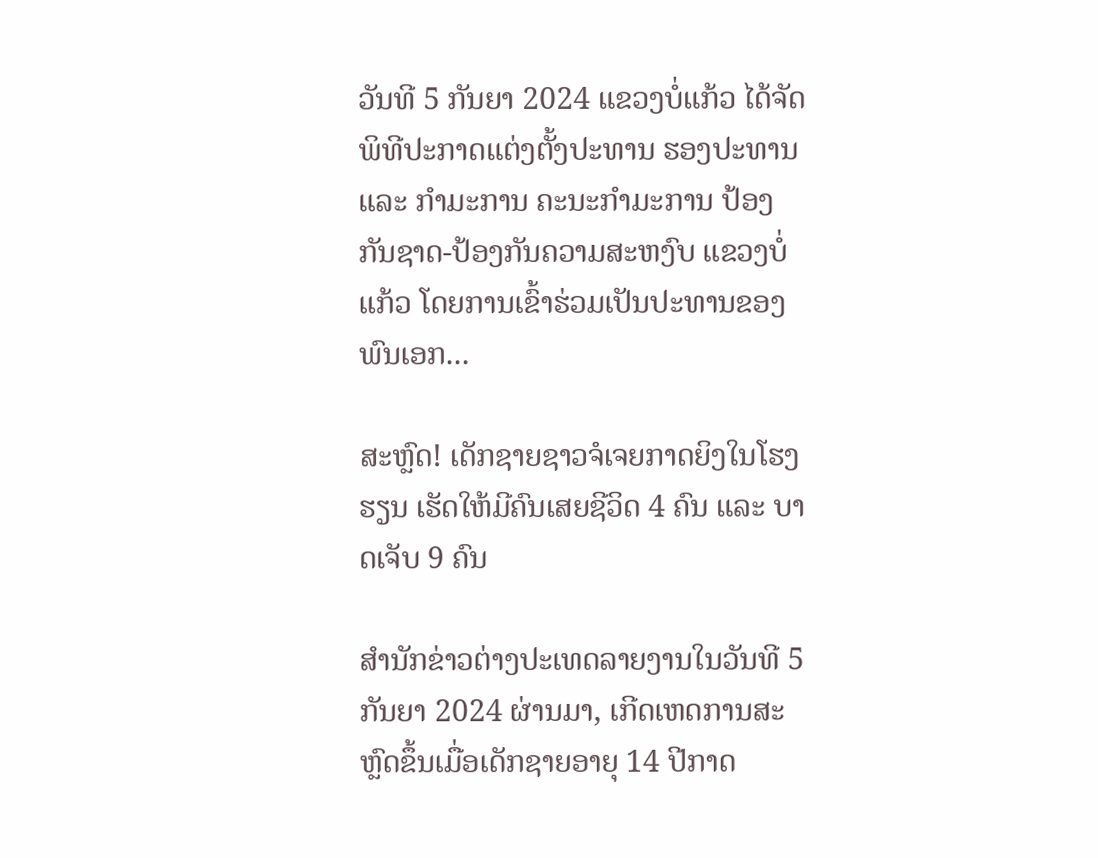ວັນທີ 5 ກັນຍາ 2024 ແຂວງບໍ່ແກ້ວ ໄດ້ຈັດພິທີປະກາດແຕ່ງຕັ້ງປະທານ ຮອງປະທານ ແລະ ກຳມະການ ຄະນະກຳມະການ ປ້ອງກັນຊາດ-ປ້ອງກັນຄວາມສະຫງົບ ແຂວງບໍ່ແກ້ວ ໂດຍການເຂົ້າຮ່ວມເປັນປະທານຂອງ ພົນເອກ...

ສະຫຼົດ! ເດັກຊາຍຊາວຈໍເຈຍກາດຍິງໃນໂຮງຮຽນ ເຮັດໃຫ້ມີຄົນເສຍຊີວິດ 4 ຄົນ ແລະ ບາດເຈັບ 9 ຄົນ

ສຳນັກຂ່າວຕ່າງປະເທດລາຍງານໃນວັນທີ 5 ກັນຍາ 2024 ຜ່ານມາ, ເກີດເຫດການສະຫຼົດຂຶ້ນເມື່ອເດັກຊາຍອາຍຸ 14 ປີກາດ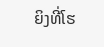ຍິງທີ່ໂຮ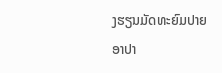ງຮຽນມັດທະຍົມປາຍ ອາປາ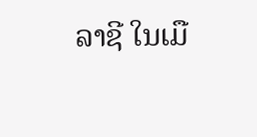ລາຊີ ໃນເມື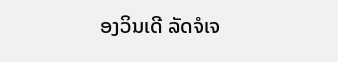ອງວິນເດີ ລັດຈໍເຈ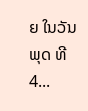ຍ ໃນວັນພຸດ ທີ 4...